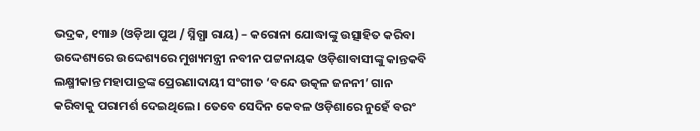ଭଦ୍ରକ, ୧୩ା୬ (ଓଡ଼ିଆ ପୁଅ / ସ୍ନିଗ୍ଧା ରାୟ) – କରୋନା ଯୋଦ୍ଧାଙ୍କୁ ଉତ୍ସାହିତ କରିବା ଉଦ୍ଦେଶ୍ୟରେ ଉଦ୍ଦେଶ୍ୟରେ ମୁଖ୍ୟମନ୍ତ୍ରୀ ନବୀନ ପଟ୍ଟନାୟକ ଓଡ଼ିଶାବାସୀଙ୍କୁ କାନ୍ତକବି ଲକ୍ଷ୍ମୀକାନ୍ତ ମହାପାତ୍ରଙ୍କ ପ୍ରେରଣାଦାୟୀ ସଂଗୀତ ‘ବନ୍ଦେ ଉତ୍କଳ ଜନନୀ’ ଗାନ କରିବାକୁ ପରାମର୍ଶ ଦେଇଥିଲେ । ତେବେ ସେଦିନ କେବଳ ଓଡ଼ିଶାରେ ନୁହେଁ ବରଂ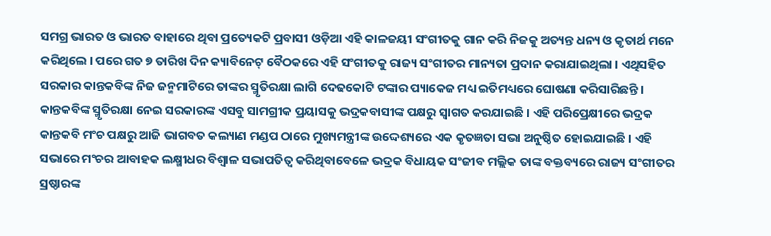ସମଗ୍ର ଭାରତ ଓ ଭାରତ ବାହାରେ ଥିବା ପ୍ରତ୍ୟେକଟି ପ୍ରବାସୀ ଓଡ଼ିଆ ଏହି କାଳଜୟୀ ସଂଗୀତକୁ ଗାନ କରି ନିଜକୁ ଅତ୍ୟନ୍ତ ଧନ୍ୟ ଓ କୃତାର୍ଥ ମନେ କରିଥିଲେ । ପରେ ଗତ ୭ ତାରିଖ ଦିନ କ୍ୟାବିନେଟ୍ ବୈଠକରେ ଏହି ସଂଗୀତକୁ ରାଜ୍ୟ ସଂଗୀତର ମାନ୍ୟତା ପ୍ରଦାନ କରାଯାଇଥିଲା । ଏଥିସହିତ ସରକାର କାନ୍ତକବିଙ୍କ ନିଜ ଜନ୍ମମାଟିରେ ତାଙ୍କର ସ୍ମୃତିରକ୍ଷା ଲାଗି ଦେଢକୋଟି ଟଙ୍କାର ପ୍ୟାକେଜ ମଧ୍ୟ ଇତିମଧ୍ୟରେ ଘୋଷଣା କରିସାରିଛନ୍ତି । କାନ୍ତକବିଙ୍କ ସ୍ମୃତିରକ୍ଷା ନେଇ ସରକାରଙ୍କ ଏସବୁ ସାମଗ୍ରୀକ ପ୍ରୟାସକୁ ଭଦ୍ରକବାସୀଙ୍କ ପକ୍ଷରୁ ସ୍ୱାଗତ କରଯାଇଛି । ଏହି ପରିପ୍ରେକ୍ଷୀରେ ଭଦ୍ରକ କାନ୍ତକବି ମଂଚ ପକ୍ଷରୁ ଆଜି ଭାଗବତ କଲ୍ୟାଣ ମଣ୍ଡପ ଠାରେ ମୁଖ୍ୟମନ୍ତ୍ରୀଙ୍କ ଉଦ୍ଦେଶ୍ୟରେ ଏକ କୃତଜ୍ଞତା ସଭା ଅନୁଷ୍ଠିତ ହୋଇଯାଇଛି । ଏହି ସଭାରେ ମଂଚର ଆବାହକ ଲକ୍ଷ୍ମୀଧର ବିଶ୍ୱାଳ ସଭାପତିତ୍ୱ କରିଥିବାବେଳେ ଭଦ୍ରକ ବିଧାୟକ ସଂଜୀବ ମଲ୍ଲିକ ତାଙ୍କ ବକ୍ତବ୍ୟରେ ରାଜ୍ୟ ସଂଗୀତର ସ୍ରଷ୍ଠାରଙ୍କ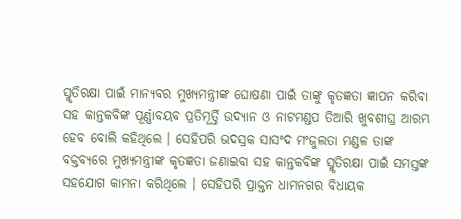ସ୍ମୃତିରକ୍ଷା ପାଇଁ ମାନ୍ୟବର ମୁଖ୍ୟମନ୍ତ୍ରୀଙ୍କ ଘୋଷଣା ପାଇଁ ତାଙ୍କୁ କୃତଜ୍ଞତା ଜ୍ଞାପନ କରିବା ସହ କାନ୍ତକବିଙ୍କ ପୂର୍ଣ୍ଣାବୟବ ପ୍ରତିମୂର୍ତ୍ତି ଉଦ୍ୟାନ ଓ ନାଟମଣ୍ଡପ ତିଆରି ଖୁବଶୀଘ୍ର ଆରମ୍ଭ ହେବ ବୋଲି କହିଥିଲେ । ସେହିପରି ଭଦସ୍ରକ ସାସଂଦ ମଂଜୁଲତା ମଣ୍ଡଳ ତାଙ୍କ ବକ୍ତବ୍ୟରେ ମୁଖ୍ୟମନ୍ତ୍ରୀଙ୍କ କୃତଜ୍ଞତା ଜଣାଇବା ସହ କାନ୍ତକବିଙ୍କ ସ୍ମୃତିରକ୍ଷା ପାଇଁ ସମସ୍ତଙ୍କ ସହଯୋଗ କାମନା କରିଥିଲେ । ସେହିପରି ପ୍ରାକ୍ତନ ଧାମନଗର ବିଧାୟକ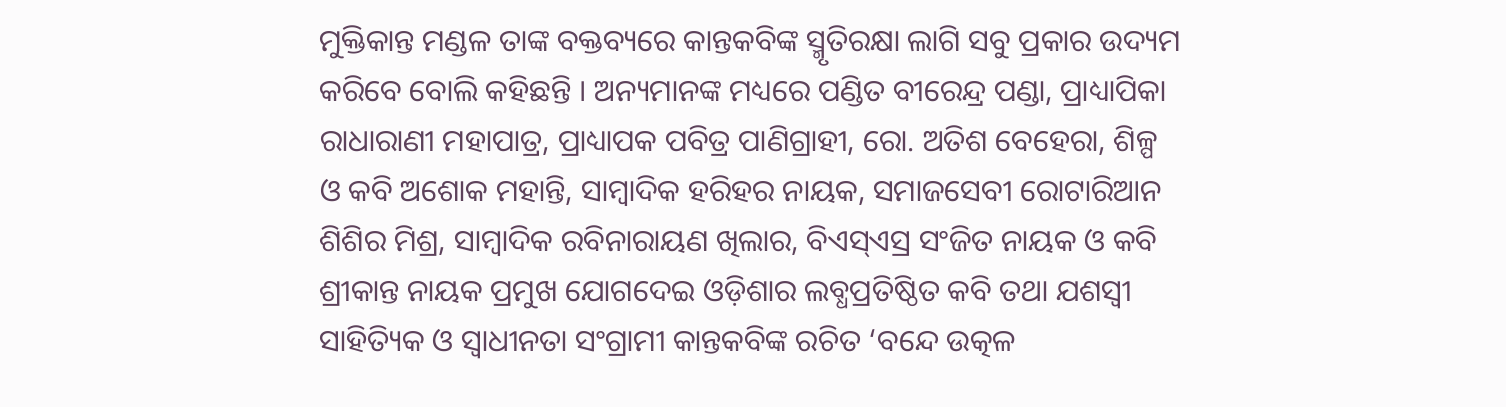ମୁକ୍ତିକାନ୍ତ ମଣ୍ଡଳ ତାଙ୍କ ବକ୍ତବ୍ୟରେ କାନ୍ତକବିଙ୍କ ସ୍ମୃତିରକ୍ଷା ଲାଗି ସବୁ ପ୍ରକାର ଉଦ୍ୟମ କରିବେ ବୋଲି କହିଛନ୍ତି । ଅନ୍ୟମାନଙ୍କ ମଧ୍ୟରେ ପଣ୍ଡିତ ବୀରେନ୍ଦ୍ର ପଣ୍ଡା, ପ୍ରାଧ୍ୟାପିକା ରାଧାରାଣୀ ମହାପାତ୍ର, ପ୍ରାଧ୍ୟାପକ ପବିତ୍ର ପାଣିଗ୍ରାହୀ, ରୋ. ଅତିଶ ବେହେରା, ଶିଳ୍ପ ଓ କବି ଅଶୋକ ମହାନ୍ତି, ସାମ୍ବାଦିକ ହରିହର ନାୟକ, ସମାଜସେବୀ ରୋଟାରିଆନ ଶିଶିର ମିଶ୍ର, ସାମ୍ବାଦିକ ରବିନାରାୟଣ ଖିଲାର, ବିଏସ୍ଏସ୍ର ସଂଜିତ ନାୟକ ଓ କବି ଶ୍ରୀକାନ୍ତ ନାୟକ ପ୍ରମୁଖ ଯୋଗଦେଇ ଓଡ଼ିଶାର ଲବ୍ଧପ୍ରତିଷ୍ଠିତ କବି ତଥା ଯଶସ୍ୱୀ ସାହିତ୍ୟିକ ଓ ସ୍ୱାଧୀନତା ସଂଗ୍ରାମୀ କାନ୍ତକବିଙ୍କ ରଚିତ ‘ବନ୍ଦେ ଉତ୍କଳ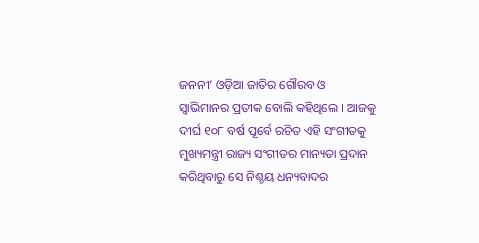ଜନନୀ’ ଓଡ଼ିଆ ଜାତିର ଗୌରବ ଓ ସ୍ୱାଭିମାନର ପ୍ରତୀକ ବୋଲି କହିଥିଲେ । ଆଜକୁ ଦୀର୍ଘ ୧୦୮ ବର୍ଷ ପୂର୍ବେ ରଚିତ ଏହି ସଂଗୀତକୁ ମୁଖ୍ୟମନ୍ତ୍ରୀ ରାଜ୍ୟ ସଂଗୀତର ମାନ୍ୟତା ପ୍ରଦାନ କରିଥିବାରୁ ସେ ନିଶ୍ଚୟ ଧନ୍ୟବାଦର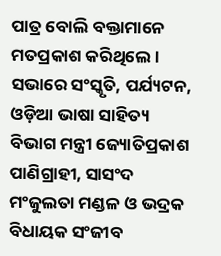ପାତ୍ର ବୋଲି ବକ୍ତାମାନେ ମତପ୍ରକାଶ କରିଥିଲେ । ସଭାରେ ସଂସ୍କୃତି, ପର୍ଯ୍ୟଟନ, ଓଡ଼ିଆ ଭାଷା ସାହିତ୍ୟ ବିଭାଗ ମନ୍ତ୍ରୀ ଜ୍ୟୋତିପ୍ରକାଶ ପାଣିଗ୍ରାହୀ, ସାସଂଦ ମଂଜୁଲତା ମଣ୍ଡଳ ଓ ଭଦ୍ରକ ବିଧାୟକ ସଂଜୀବ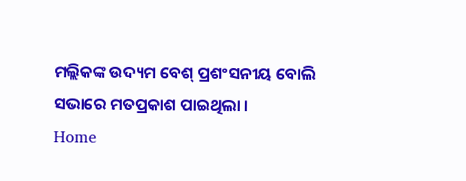ମଲ୍ଲିକଙ୍କ ଉଦ୍ୟମ ବେଶ୍ ପ୍ରଶଂସନୀୟ ବୋଲି ସଭାରେ ମତପ୍ରକାଶ ପାଇଥିଲା ।
Home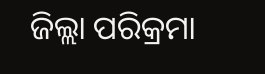ଜିଲ୍ଲା ପରିକ୍ରମା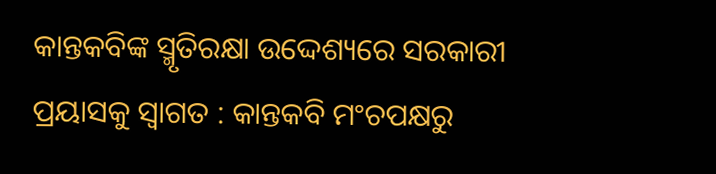କାନ୍ତକବିଙ୍କ ସ୍ମୃତିରକ୍ଷା ଉଦ୍ଦେଶ୍ୟରେ ସରକାରୀ ପ୍ରୟାସକୁ ସ୍ୱାଗତ : କାନ୍ତକବି ମଂଚପକ୍ଷରୁ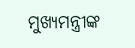ମୁଖ୍ୟମନ୍ତ୍ରୀଙ୍କ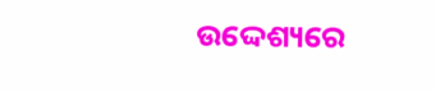ଉଦ୍ଦେଶ୍ୟରେ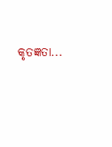କୃତଜ୍ଞତା...